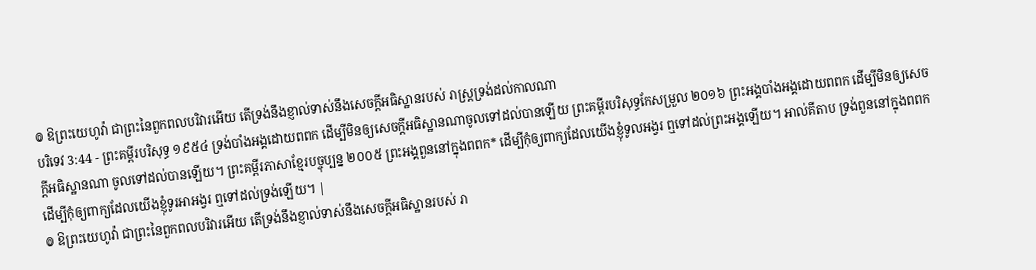៙ ឱព្រះយេហូវ៉ា ជាព្រះនៃពួកពលបរិវារអើយ តើទ្រង់នឹងខ្ញាល់ទាស់នឹងសេចក្ដីអធិស្ឋានរបស់ រាស្ត្រទ្រង់ដល់កាលណា
បរិទេវ 3:44 - ព្រះគម្ពីរបរិសុទ្ធ ១៩៥៤ ទ្រង់បាំងអង្គដោយពពក ដើម្បីមិនឲ្យសេចក្ដីអធិស្ឋានណាចូលទៅដល់បានឡើយ ព្រះគម្ពីរបរិសុទ្ធកែសម្រួល ២០១៦ ព្រះអង្គបាំងអង្គដោយពពក ដើម្បីមិនឲ្យសេចក្ដីអធិស្ឋានណា ចូលទៅដល់បានឡើយ។ ព្រះគម្ពីរភាសាខ្មែរបច្ចុប្បន្ន ២០០៥ ព្រះអង្គពួននៅក្នុងពពក* ដើម្បីកុំឲ្យពាក្យដែលយើងខ្ញុំទូលអង្វរ ឮទៅដល់ព្រះអង្គឡើយ។ អាល់គីតាប ទ្រង់ពួននៅក្នុងពពក ដើម្បីកុំឲ្យពាក្យដែលយើងខ្ញុំទូរអាអង្វរ ឮទៅដល់ទ្រង់ឡើយ។ |
៙ ឱព្រះយេហូវ៉ា ជាព្រះនៃពួកពលបរិវារអើយ តើទ្រង់នឹងខ្ញាល់ទាស់នឹងសេចក្ដីអធិស្ឋានរបស់ រា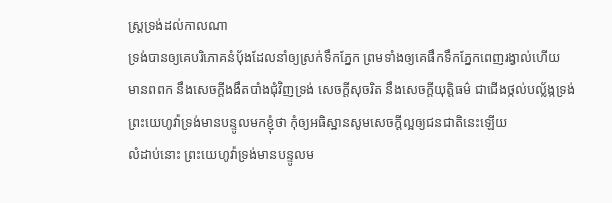ស្ត្រទ្រង់ដល់កាលណា
ទ្រង់បានឲ្យគេបរិភោគនំបុ័ងដែលនាំឲ្យស្រក់ទឹកភ្នែក ព្រមទាំងឲ្យគេផឹកទឹកភ្នែកពេញរង្វាល់ហើយ
មានពពក នឹងសេចក្ដីងងឹតបាំងជុំវិញទ្រង់ សេចក្ដីសុចរិត នឹងសេចក្ដីយុត្តិធម៌ ជាជើងថ្កល់បល្ល័ង្កទ្រង់
ព្រះយេហូវ៉ាទ្រង់មានបន្ទូលមកខ្ញុំថា កុំឲ្យអធិស្ឋានសូមសេចក្ដីល្អឲ្យជនជាតិនេះឡើយ
លំដាប់នោះ ព្រះយេហូវ៉ាទ្រង់មានបន្ទូលម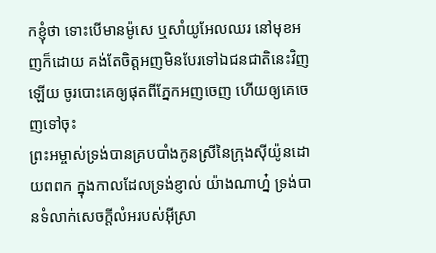កខ្ញុំថា ទោះបើមានម៉ូសេ ឬសាំយូអែលឈរ នៅមុខអញក៏ដោយ គង់តែចិត្តអញមិនបែរទៅឯជនជាតិនេះវិញឡើយ ចូរបោះគេឲ្យផុតពីភ្នែកអញចេញ ហើយឲ្យគេចេញទៅចុះ
ព្រះអម្ចាស់ទ្រង់បានគ្របបាំងកូនស្រីនៃក្រុងស៊ីយ៉ូនដោយពពក ក្នុងកាលដែលទ្រង់ខ្ញាល់ យ៉ាងណាហ្ន៎ ទ្រង់បានទំលាក់សេចក្ដីលំអរបស់អ៊ីស្រា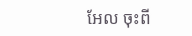អែល ចុះពី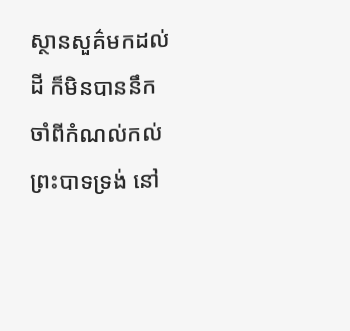ស្ថានសួគ៌មកដល់ដី ក៏មិនបាននឹកចាំពីកំណល់កល់ព្រះបាទទ្រង់ នៅ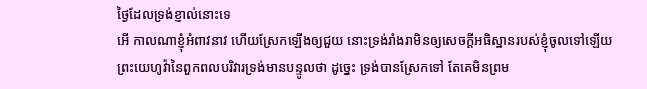ថ្ងៃដែលទ្រង់ខ្ញាល់នោះទេ
អើ កាលណាខ្ញុំអំពាវនាវ ហើយស្រែកឡើងឲ្យជួយ នោះទ្រង់រាំងរាមិនឲ្យសេចក្ដីអធិស្ឋានរបស់ខ្ញុំចូលទៅឡើយ
ព្រះយេហូវ៉ានៃពួកពលបរិវារទ្រង់មានបន្ទូលថា ដូច្នេះ ទ្រង់បានស្រែកទៅ តែគេមិនព្រម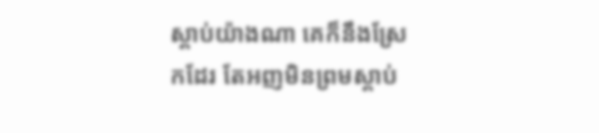ស្តាប់យ៉ាងណា គេក៏នឹងស្រែកដែរ តែអញមិនព្រមស្តាប់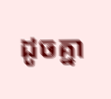ដូចគ្នា